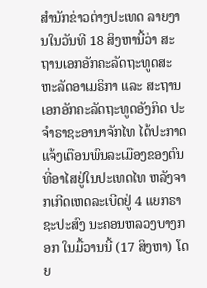ສຳນັກຂ່າວຕ່າງປະເທດ ລາຍງານໃນວັນທີ 18 ສິງຫານີ້ວ່າ ສະຖານເອກອັກຄະລັດຖະທູດສະຫະລັດອາເມຣິກາ ແລະ ສະຖານເອກອັກຄະລັດຖະທູດອັງກິດ ປະຈຳຣາຊະອານາຈັກໄທ ໄດ້ປະກາດແຈ້ງເຕືອນພົນລະເມືອງຂອງຕົນທີ່ອາໄສຢູ່ໃນປະເທດໄທ ຫລັງຈາກເກີດເຫດລະເບີດຢູ່ 4 ແຍກຣາຊະປະສົງ ນະຄອນຫລວງບາງກອກ ໃນມື້ວານນີ້ (17 ສິງຫາ) ໂດຍ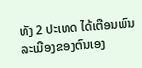ທັງ 2 ປະເທດ ໄດ້ເຕືອນພົນລະເມືອງຂອງຕົນເອງ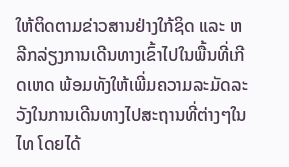ໃຫ້ຕິດຕາມຂ່າວສານຢ່າງໃກ້ຊິດ ແລະ ຫລີກລ່ຽງການເດີນທາງເຂົ້າໄປໃນພື້ນທີ່ເກີດເຫດ ພ້ອມທັງໃຫ້ເພີ່ມຄວາມລະມັດລະວັງໃນການເດີນທາງໄປສະຖານທີ່ຕ່າງໆໃນໄທ ໂດຍໄດ້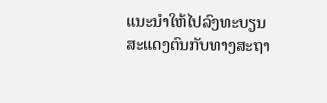ແນະນຳໃຫ້ໄປລົງທະບຽນສະແດງຕົນກັບທາງສະຖາ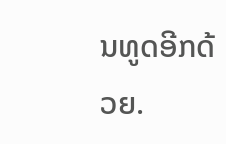ນທູດອີກດ້ວຍ.